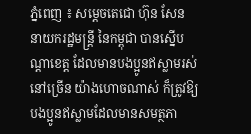ភ្នំពេញ ៖ សម្តេចតេជោ ហ៊ុន សែន នាយករដ្ឋមន្ដ្រី នៃកម្ពុជា បានស្នើបណ្តាខេត្ត ដែលមានបងប្អូនឥស្លាមរស់នៅច្រើន យ៉ាងហោចណាស់ ក៏ត្រូវឱ្យបងប្អូនឥស្លាមដែលមានសមត្ថភា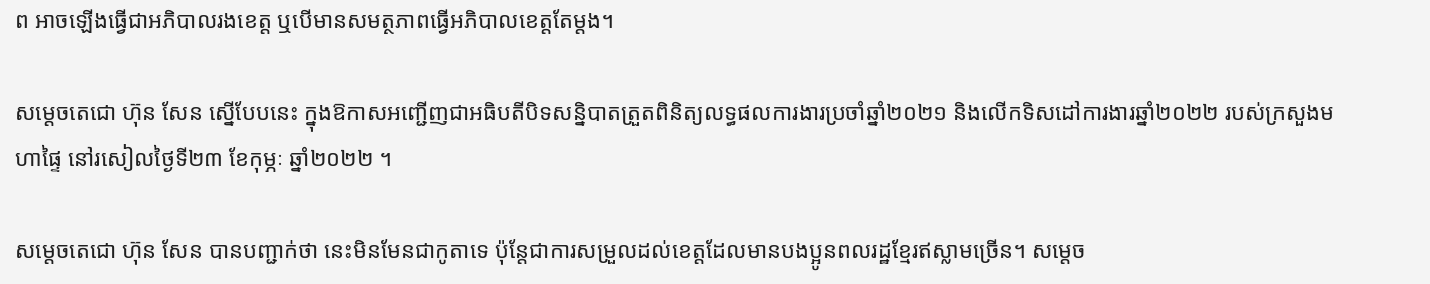ព អាចឡើងធ្វើជាអភិបាលរងខេត្ត ឬបើមានសមត្ថភាពធ្វើអភិបាលខេត្តតែម្តង។

សម្ដេចតេជោ ហ៊ុន សែន ស្នើបែបនេះ ក្នុងឱកាសអញ្ជើញជាអធិបតីបិទសន្និបាតត្រួតពិនិត្យលទ្ធផលការងារប្រចាំឆ្នាំ២០២១ និងលើកទិសដៅការងារឆ្នាំ២០២២ របស់ក្រសួងមហាផ្ទៃ នៅរសៀលថ្ងៃទី២៣ ខែកុម្ភៈ ឆ្នាំ២០២២ ។

សម្តេចតេជោ ហ៊ុន សែន បានបញ្ជាក់ថា នេះមិនមែនជាកូតាទេ ប៉ុន្តែជាការសម្រួលដល់ខេត្តដែលមានបងប្អូនពលរដ្ឋខ្មែរឥស្លាមច្រើន។ សម្តេច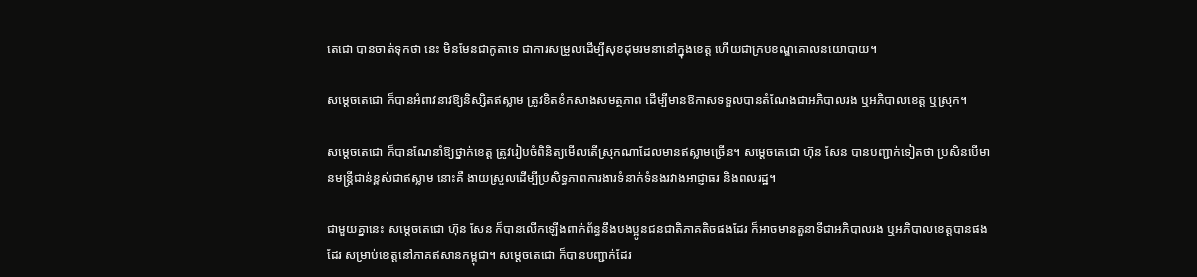តេជោ បានចាត់ទុកថា នេះ មិនមែនជាកូតាទេ ជាការសម្រួលដើម្បីសុខដុមរមនានៅក្នុងខេត្ត ហើយជាក្របខណ្ឌគោលនយោបាយ។

សម្តេចតេជោ ក៏បានអំពាវនាវឱ្យនិស្សិតឥស្លាម ត្រូវខិតខំកសាងសមត្ថភាព ដើម្បីមានឱកាសទទួលបានតំណែងជាអភិបាលរង ឬអភិបាលខេត្ត ឬស្រុក។

សម្តេចតេជោ ក៏បានណែនាំឱ្យថ្នាក់ខេត្ត ត្រូវរៀបចំពិនិត្យមើលតើស្រុកណាដែលមានឥស្លាមច្រើន។ សម្តេចតេជោ ហ៊ុន សែន បានបញ្ជាក់ទៀតថា ប្រសិនបើមានមន្រ្តីជាន់ខ្ពស់ជាឥស្លាម នោះគឺ ងាយស្រួលដើម្បីប្រសិទ្ធភាពការងារទំនាក់ទំនងរវាងអាជ្ញាធរ និងពលរដ្ឋ។

ជាមួយគ្នានេះ សម្តេចតេជោ ហ៊ុន សែន ក៏បានលើកឡើងពាក់ព័ន្ធនឹងបងប្អូនជនជាតិភាគតិចផងដែរ ក៏អាចមានតួនាទីជាអភិបាលរង ឬអភិបាលខេត្តបានផងដែរ សម្រាប់ខេត្តនៅភាគឥសានកម្ពុជា។ សម្តេចតេជោ ក៏បានបញ្ជាក់ដែរ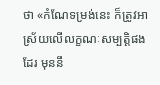ថា «កំណែទម្រង់នេះ ក៏ត្រូវអាស្រ័យលើលក្ខណៈសម្បត្តិផងដែរ មុននឹ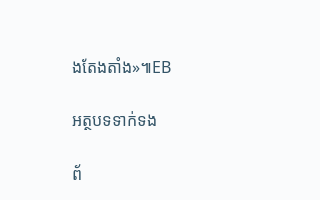ងតែងតាំង»៕EB

អត្ថបទទាក់ទង

ព័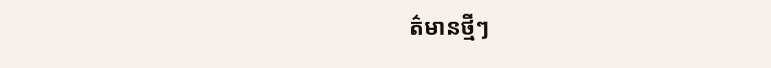ត៌មានថ្មីៗ